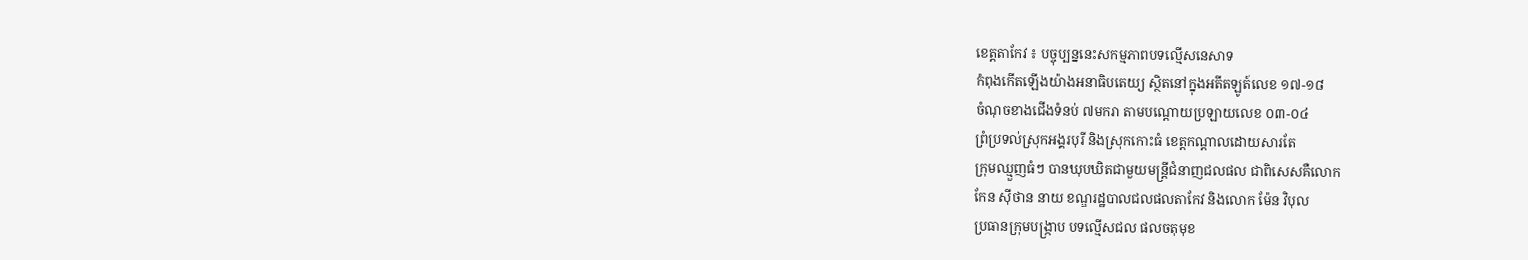ខេត្ដតាកែវ ៖ បច្ចុប្បន្ននេះសកម្មភាពបទល្មើសនេសាទ
កំពុងកើតឡើងយ៉ាងអនាធិបតេយ្យ ស្ថិតនៅក្នុងអតីតឡូត៍លេខ ១៧-១៨
ចំណុចខាងជើងទំនប់ ៧មករា តាមបណ្ដោយប្រឡាយលេខ ០៣-០៤
ព្រំប្រទល់ស្រុកអង្គរបុរី និងស្រុកកោះធំ ខេត្ដកណ្ដាលដោយសារតែ
ក្រុមឈ្មួញធំៗ បានឃុបឃិតជាមួយមន្ដ្រីជំនាញជលផល ជាពិសេសគឺលោក
កែន ស៊ីថាន នាយ ខណ្ឌរដ្ឋបាលជលផលតាកែវ និងលោក ម៉ែន វិបុល
ប្រធានក្រុមបង្ក្រាប បទល្មើសជល ផលចតុមុខ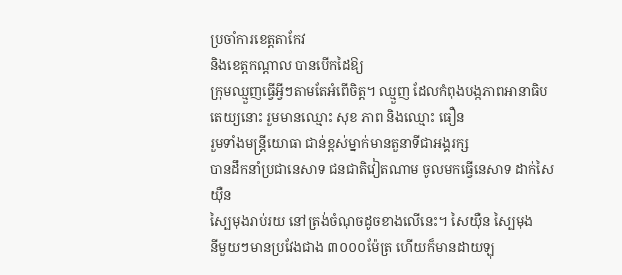ប្រចាំការខេត្ដតាកែវ
និងខេត្ដកណ្ដាល បានបើកដៃឱ្យ
ក្រុមឈ្មួញធ្វើអ្វីៗតាមតែអំពើចិត្ត។ ឈ្មួញ ដែលកំពុងបង្កភាពអានាធិប
តេយ្យនោះ រួមមានឈ្មោះ សុខ ភាព និងឈ្មោះ ធឿន
រួមទាំងមន្ដ្រីយោធា ជាន់ខ្ពស់ម្នាក់មានតួនាទីជាអង្គរក្ស
បានដឹកនាំប្រជានេសាទ ជនជាតិវៀតណាម ចូលមកធ្វើនេសាទ ដាក់សៃយ៉ឺន
ស្បៃមុងរាប់រយ នៅត្រង់ចំណុចដូចខាងលើនេះ។ សៃយ៉ឺន ស្បៃមុង
នីមួយៗមានប្រវែងជាង ៣០០០ម៉ែត្រ ហើយក៏មានដាយឡុ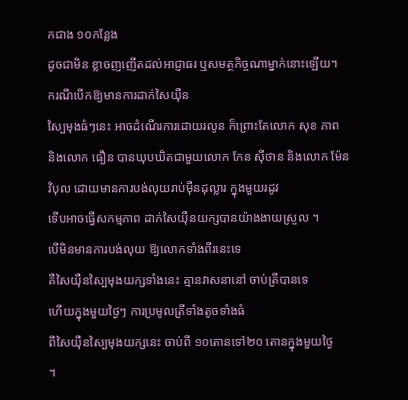កជាង ១០កន្លែង
ដូចជាមិន ខ្លាចញញើតដល់អាជ្ញាធរ ឬសមត្ថកិច្ចណាម្នាក់នោះឡើយ។
ករណីបើកឱ្យមានការដាក់សៃយ៉ឺន
ស្បៃមុងធំៗនេះ អាចដំណើរការដោយរលូន ក៏ព្រោះតែលោក សុខ ភាព
និងលោក ធឿន បានឃុបឃិតជាមួយលោក កែន ស៊ីថាន និងលោក ម៉ែន
វិបុល ដោយមានការបង់លុយរាប់ម៉ឺនដុល្លារ ក្នុងមួយរដូវ
ទើបអាចធ្វើសកម្មភាព ដាក់សៃយ៉ឺនយក្សបានយ៉ាងងាយស្រួល ។
បើមិនមានការបង់លុយ ឱ្យលោកទាំងពីរនេះទេ
គឺសៃយ៉ឺនស្បៃមុងយក្សទាំងនេះ គ្មានវាសនានៅ ចាប់ត្រីបានទេ
ហើយក្នុងមួយថ្ងៃៗ ការប្រមូលត្រីទាំងតូចទាំងធំ
ពីសៃយ៉ឺនស្បៃមុងយក្សនេះ ចាប់ពី ១០តោនទៅ២០ តោនក្នុងមួយថ្ងៃ
។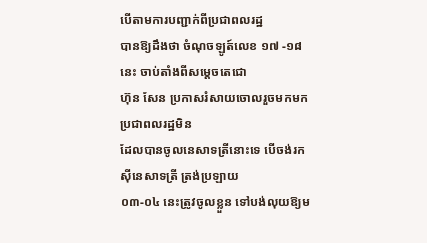បើតាមការបញ្ជាក់ពីប្រជាពលរដ្ឋ
បានឱ្យដឹងថា ចំណុចឡូត៍លេខ ១៧ -១៨ នេះ ចាប់តាំងពីសម្ដេចតេជោ
ហ៊ុន សែន ប្រកាសរំសាយចោលរួចមកមក ប្រជាពលរដ្ឋមិន
ដែលបានចូលនេសាទត្រីនោះទេ បើចង់រកស៊ីនេសាទត្រី ត្រង់ប្រឡាយ
០៣-០៤ នេះត្រូវចូលខ្លួន ទៅបង់លុយឱ្យម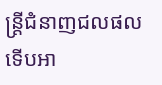ន្ដ្រីជំនាញជលផល
ទើបអា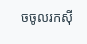ចចូលរកស៊ី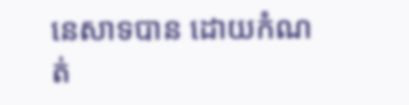នេសាទបាន ដោយកំណត់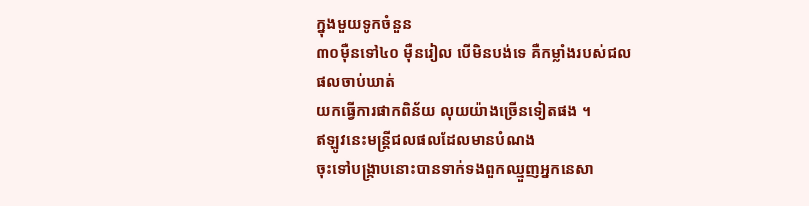ក្នុងមួយទូកចំនួន
៣០ម៉ឺនទៅ៤០ ម៉ឺនរៀល បើមិនបង់ទេ គឺកម្លាំងរបស់ជលផលចាប់ឃាត់
យកធ្វើការផាកពិន័យ លុយយ៉ាងច្រើនទៀតផង ។
ឥឡូវនេះមន្ត្រីជលផលដែលមានបំណង
ចុះទៅបង្ក្រាបនោះបានទាក់ទងពួកឈ្មួញអ្នកនេសា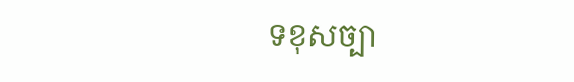ទខុសច្បា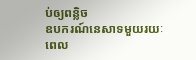ប់ឲ្យពន្លិច
ឧបករណ៍នេសាទមួយរយៈពេល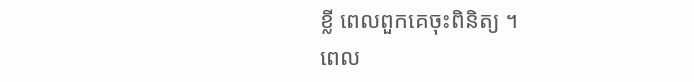ខ្លី ពេលពួកគេចុះពិនិត្យ ។
ពេល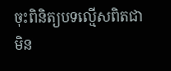ចុះពិនិត្យបទល្មើសពិតជាមិន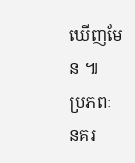ឃើញមែន ៕
ប្រភពៈ នគរ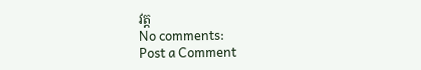វត្ត
No comments:
Post a Comment